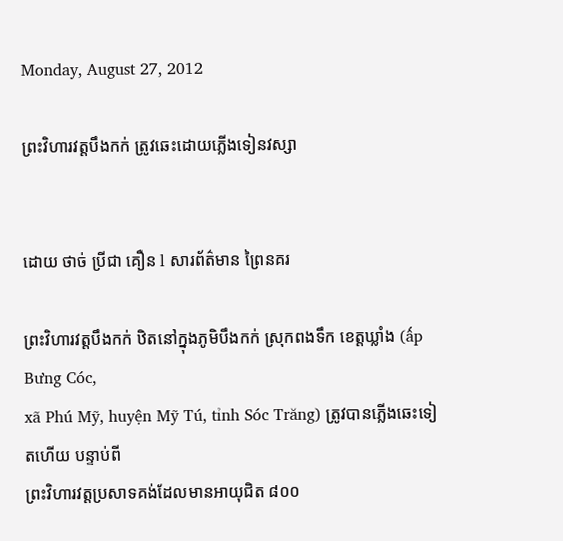Monday, August 27, 2012

ព្រះវិហារវត្តបឹងកក់ ត្រូវឆេះដោយភ្លើងទៀនវស្សា


ដោយ ថាច់ ប្រីជា គឿន l សារព័ត៌មាន ព្រៃនគរ

ព្រះវិហារវត្តបឹងកក់ ឋិតនៅក្នុងភូមិបឹងកក់ ស្រុកពងទឹក ខេត្តឃ្លាំង (ấp Bưng Cóc,
xã Phú Mỹ, huyện Mỹ Tú, tỉnh Sóc Trăng) ត្រូវបានភ្លើងឆេះទៀតហើយ បន្ទាប់ពី
ព្រះវិហារវត្តប្រសាទគង់ដែលមានអាយុជិត ៨០០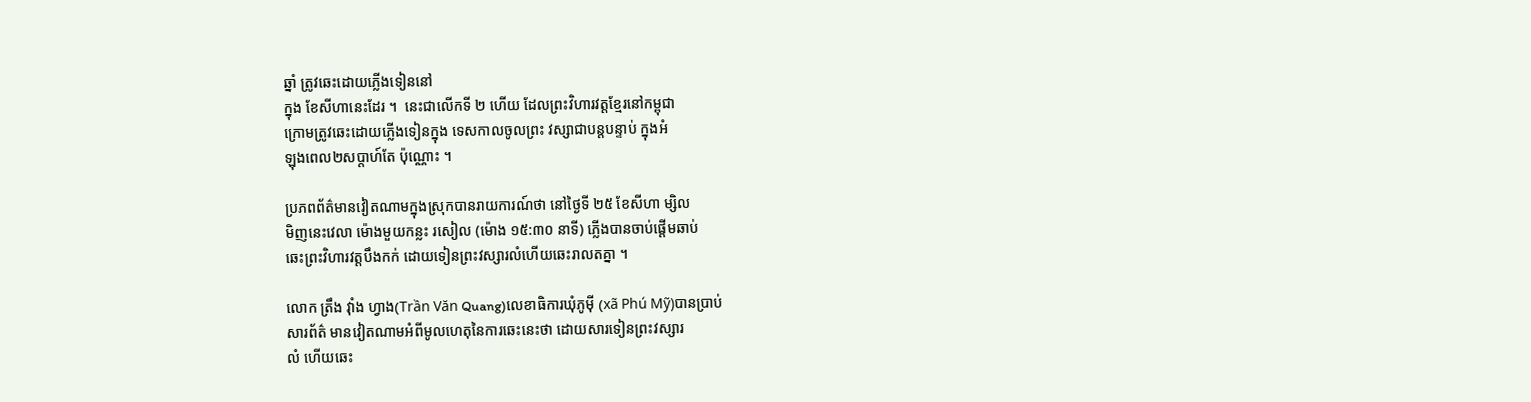ឆ្នាំ ត្រូវឆេះដោយភ្លើងទៀននៅ
ក្នុង ខែសីហានេះដែរ ។  នេះជាលើកទី ២ ហើយ ដែលព្រះវិហារវត្តខ្មែរនៅកម្ពុជា
ក្រោមត្រូវឆេះដោយភ្លើងទៀនក្នុង ទេសកាលចូលព្រះ វស្សាជាបន្តបន្ទាប់ ក្នុងអំ
ឡុងពេល២សប្ដាហ៍តែ ប៉ុណ្ណោះ ។

ប្រភពព័ត៌មានវៀតណាមក្នុងស្រុកបានរាយការណ៍ថា នៅថ្ងៃទី ២៥ ខែសីហា ម្សិល
មិញនេះវេលា ម៉ោងមួយកន្លះ រសៀល (ម៉ោង ១៥:៣០ នាទី) ភ្លើងបានចាប់ផ្ដើមឆាប់
ឆេះព្រះវិហារវត្តបឹងកក់ ដោយទៀនព្រះវស្សារលំហើយឆេះរាលតគ្នា ។

លោក ត្រឹង វ៉ាំង ហ្វាង(Trần Văn Quang)លេខាធិការឃុំភូម៉ី (xã Phú Mỹ)បានប្រាប់
សារព័ត៌ មានវៀតណាមអំពីមូលហេតុនៃការឆេះនេះថា ដោយសារទៀនព្រះវស្សារ
លំ ហើយឆេះ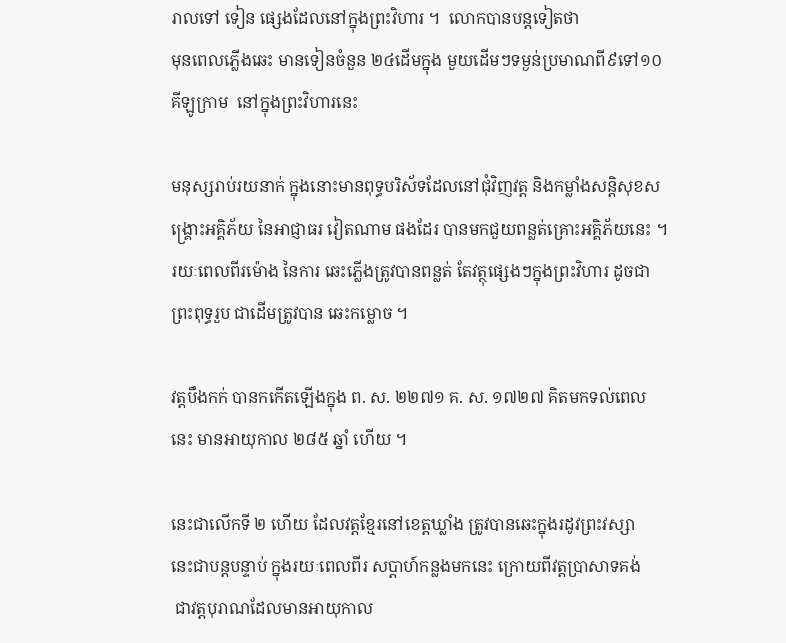រាលទៅ ទៀន ផ្សេងដែលនៅក្នុងព្រះវិហារ ។  លោកបានបន្តទៀតថា
មុនពេលភ្លើងឆេះ មានទៀនចំនួន ២៤ដើមក្នុង មួយដើមៗទម្ងន់ប្រមាណពី៩ទៅ១០
គីឡូក្រាម  នៅក្នុងព្រះវិហារនេះ

មនុស្សរាប់រយនាក់ ក្នុងនោះមានពុទ្ធបរិស័ទដែលនៅជុំវិញវត្ត និងកម្លាំងសន្តិសុខស
ង្គ្រោះអគ្គិភ័យ នៃអាជ្ញាធរ វៀតណាម ផងដែរ បានមកជួយពន្លត់គ្រោះអគ្គិភ័យនេះ ។
រយៈពេលពីរម៉ោង នៃការ ឆេះភ្លើងត្រូវបានពន្លត់ តែវត្ថុផ្សេងៗក្នុងព្រះវិហារ ដូចជា
ព្រះពុទ្ធរួប ជាដើមត្រូវបាន ឆេះកម្លោច ។

វត្តបឹងកក់ បានកកើតឡើងក្នុង ព. ស. ២២៧១ គ. ស. ១៧២៧ គិតមកទល់ពេល
នេះ មានអាយុកាល ២៨៥ ឆ្នាំ ហើយ ។

នេះជាលើកទី ២ ហើយ ដែលវត្តខ្មែរនៅខេត្តឃ្លាំង ត្រូវបានឆេះក្នុងរដូវព្រះវស្សា
នេះជាបន្តបន្ទាប់ ក្នុងរយៈពេលពីរ សប្ដាហ៍កន្លងមកនេះ ក្រោយពីវត្តប្រាសាទគង់
 ជាវត្តបុរាណដែលមានអាយុកាល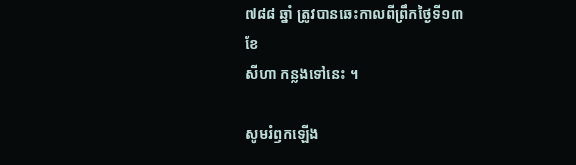៧៨៨ ឆ្នាំ ត្រូវបានឆេះកាលពីព្រឹកថ្ងៃទី១៣ ខែ
សីហា កន្លងទៅនេះ ។

សូមរំឭកឡើង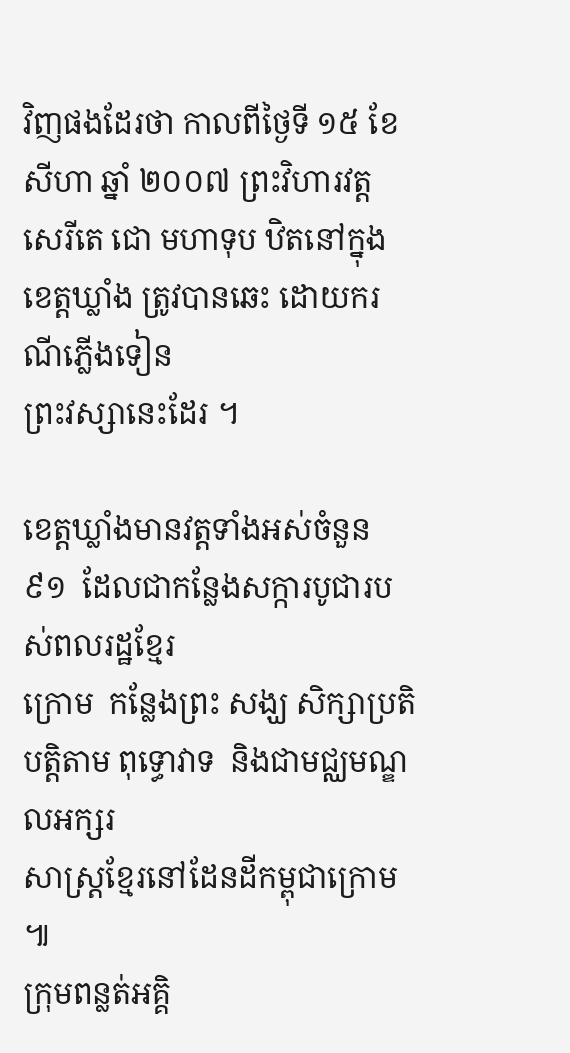វិញផងដែរថា កាលពីថ្ងៃទី ១៥ ខែសីហា ឆ្នាំ ២០០៧ ព្រះវិហារវត្ត
សេរីតេ ជោ មហាទុប ឋិតនៅក្នុងខេត្តឃ្លាំង ត្រូវបានឆេះ ដោយករណីភ្លើងទៀន
ព្រះវស្សានេះដែរ ។

ខេត្តឃ្លាំងមានវត្តទាំងអស់ចំនួន ៩១  ដែលជាកន្លែងសក្ការបូជារបស់ពលរដ្ឋខ្មែរ
ក្រោម  កន្លែងព្រះ សង្ឃ សិក្សាប្រតិបត្តិតាម ពុទ្ធោវាទ  និងជាមជ្ឈមណ្ឌលអក្សរ
សាស្ត្រខ្មែរនៅដែនដីកម្ពុជាក្រោម ៕
ក្រុមពន្លត់អគ្គិ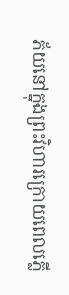ភ័យនៅក្នុងព្រះវិហារក្រោយពេលភ្លើ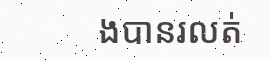ងបានរលត់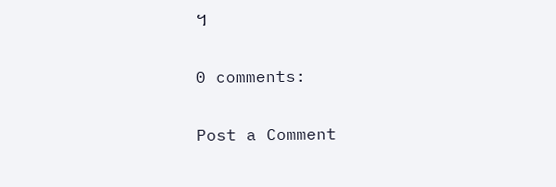។

0 comments:

Post a Comment